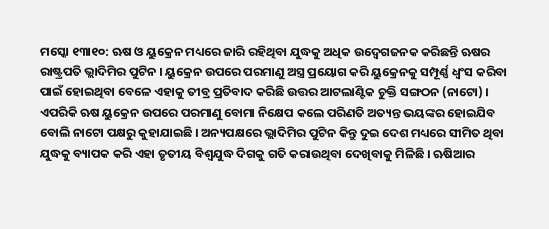ମସ୍କୋ ୧୩ା୧୦: ଋଷ ଓ ୟୁକ୍ରେନ ମଧ୍ୟରେ ଜାରି ରହିଥିବା ଯୁଦ୍ଧକୁ ଅଧିକ ଉଦ୍ବେଗଜନକ କରିଛନ୍ତି ଋଷର ରାଷ୍ଟ୍ରପତି ଭ୍ଲାଦିମିର ପୁଟିନ । ୟୁକ୍ରେନ ଉପରେ ପରମାଣୁ ଅସ୍ତ୍ର ପ୍ରୟୋଗ କରି ୟୁକ୍ରେନକୁ ସମ୍ପୂର୍ଣ୍ଣ ଧ୍ୱଂସ କରିବା ପାଇଁ ହୋଇଥିବା ବେଳେ ଏହାକୁ ତୀବ୍ର ପ୍ରତିବାଦ କରିଛି ଉତ୍ତର ଆଟଲାଣ୍ଟିକ ଚୁକ୍ତି ସଙ୍ଗଠନ (ନାଟୋ) । ଏପରିକି ଋଷ ୟୁକ୍ରେନ ଉପରେ ପରମାଣୁ ବୋମା ନିକ୍ଷେପ କଲେ ପରିଣତି ଅତ୍ୟନ୍ତ ଭୟଙ୍କର ହୋଇଯିବ ବୋଲି ନାଟୋ ପକ୍ଷରୁ କୁହାଯାଇଛି । ଅନ୍ୟପକ୍ଷରେ ଭ୍ଲାଦିମିର ପୁଟିନ କିନ୍ତୁ ଦୁଇ ଦେଶ ମଧ୍ୟରେ ସୀମିତ ଥିବା ଯୁଦ୍ଧକୁ ବ୍ୟାପକ କରି ଏହା ତୃତୀୟ ବିଶ୍ୱଯୁଦ୍ଧ ଦିଗକୁ ଗତି କରାଉଥିବା ଦେଖିବାକୁ ମିଳିଛି । ଋଷିଆର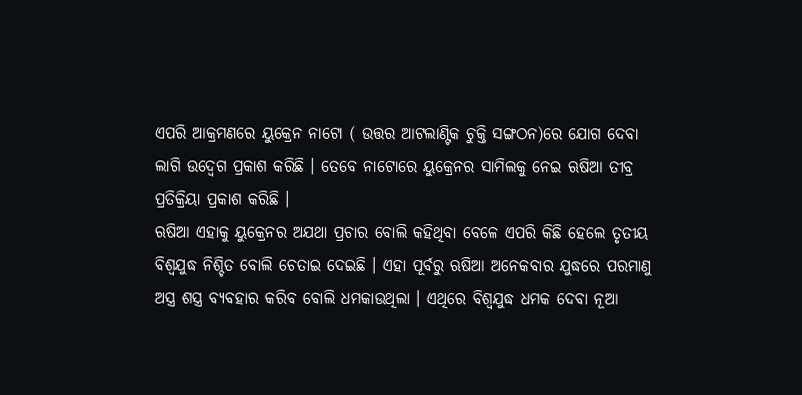ଏପରି ଆକ୍ରମଣରେ ୟୁକ୍ରେନ ନାଟୋ ( ଉତ୍ତର ଆଟଲାଣ୍ଟିକ ଚୁକ୍ତି ସଙ୍ଗଠନ)ରେ ଯୋଗ ଦେବା ଲାଗି ଉଦ୍ବେଗ ପ୍ରକାଶ କରିଛି । ତେବେ ନାଟୋରେ ୟୁକ୍ରେନର ସାମିଲକୁ ନେଇ ଋଷିଆ ତୀବ୍ର ପ୍ରତିକ୍ରିୟା ପ୍ରକାଶ କରିଛି ।
ଋଷିଆ ଏହାକୁ ୟୁକ୍ରେନର ଅଯଥା ପ୍ରଚାର ବୋଲି କହିଥିବା ବେଳେ ଏପରି କିଛି ହେଲେ ତୃତୀୟ ବିଶ୍ୱଯୁଦ୍ଧ ନିଶ୍ଚିତ ବୋଲି ଚେତାଇ ଦେଇଛି । ଏହା ପୂର୍ବରୁ ଋଷିଆ ଅନେକବାର ଯୁଦ୍ଧରେ ପରମାଣୁ ଅସ୍ତ୍ର ଶସ୍ତ୍ର ବ୍ୟବହାର କରିବ ବୋଲି ଧମକାଉଥିଲା । ଏଥିରେ ବିଶ୍ୱଯୁଦ୍ଧ ଧମକ ଦେବା ନୂଆ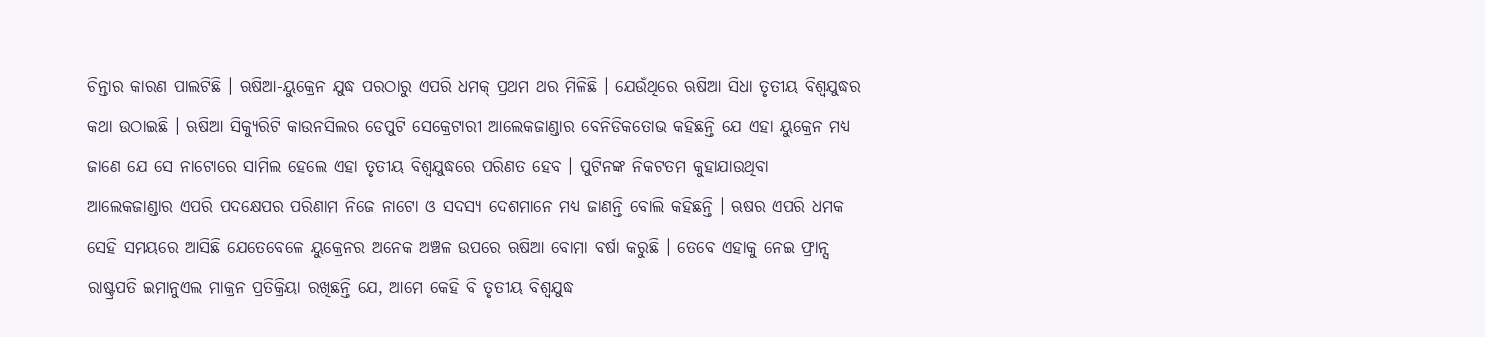ଚିନ୍ତାର କାରଣ ପାଲଟିଛି । ଋଷିଆ-ୟୁକ୍ରେନ ଯୁଦ୍ଧ ପରଠାରୁ ଏପରି ଧମକ୍ ପ୍ରଥମ ଥର ମିଳିଛି । ଯେଉଁଥିରେ ଋଷିଆ ସିଧା ତୃତୀୟ ବିଶ୍ୱଯୁଦ୍ଧର କଥା ଉଠାଇଛି । ଋଷିଆ ସିକ୍ୟୁରିଟି କାଉନସିଲର ଡେପୁଟି ସେକ୍ରେଟାରୀ ଆଲେକଜାଣ୍ଡାର ବେନିଡିକତୋଭ କହିଛନ୍ତି ଯେ ଏହା ୟୁକ୍ରେନ ମଧ୍ୟ ଜାଣେ ଯେ ସେ ନାଟୋରେ ସାମିଲ ହେଲେ ଏହା ତୃତୀୟ ବିଶ୍ୱଯୁଦ୍ଧରେ ପରିଣତ ହେବ । ପୁଟିନଙ୍କ ନିକଟତମ କୁହାଯାଉଥିବା ଆଲେକଜାଣ୍ଡାର ଏପରି ପଦକ୍ଷେପର ପରିଣାମ ନିଜେ ନାଟୋ ଓ ସଦସ୍ୟ ଦେଶମାନେ ମଧ୍ୟ ଜାଣନ୍ତି ବୋଲି କହିଛନ୍ତି । ଋଷର ଏପରି ଧମକ ସେହି ସମୟରେ ଆସିଛି ଯେତେବେଳେ ୟୁକ୍ରେନର ଅନେକ ଅଞ୍ଚଳ ଉପରେ ଋଷିଆ ବୋମା ବର୍ଷା କରୁଛି । ତେବେ ଏହାକୁ ନେଇ ଫ୍ରାନ୍ସ ରାଷ୍ଟ୍ରପତି ଇମାନୁଏଲ ମାକ୍ରନ ପ୍ରତିକ୍ରିୟା ରଖିଛନ୍ତି ଯେ, ଆମେ କେହି ବି ତୃତୀୟ ବିଶ୍ୱଯୁଦ୍ଧ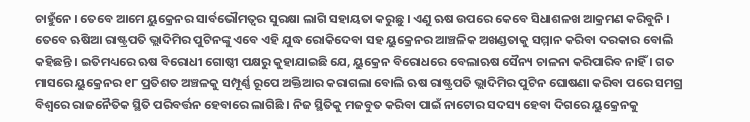ଚାହୁଁନେ । ତେବେ ଆମେ ୟୁକ୍ରେନର ସାର୍ବଭୌମତ୍ୱର ସୁରକ୍ଷା ଲାଗି ସହାୟତା କରୁଛୁ । ଏଣୁ ଋଷ ଉପରେ କେବେ ସିଧାଶଳଖ ଆକ୍ରମଣ କରିବୁନି । ତେବେ ଋଷିଆ ରାଷ୍ଟ୍ରପତି ଭ୍ଲାଦିମିର ପୁଟିନଙ୍କୁ ଏବେ ଏହି ଯୁଦ୍ଧ ରୋକିଦେବା ସହ ୟୁକ୍ରେନର ଆଞ୍ଚଳିକ ଅଖଣ୍ଡତାକୁ ସମ୍ମାନ କରିବା ଦରକାର ବୋଲି କହିଛନ୍ତି । ଇତିମଧ୍ୟରେ ଋଷ ବିରୋଧୀ ଗୋଷ୍ଠୀ ପକ୍ଷରୁ କୁହାଯାଇଛି ଯେ, ୟୁକ୍ରେନ ବିରୋଧରେ ବେଲାଋଷ ସୈନ୍ୟ ଚାଳନା କରିପାରିବ ନାହିଁ । ଗତ ମାସରେ ୟୁକ୍ରେନର ୧୮ ପ୍ରତିଶତ ଅଞ୍ଚଳକୁ ସମ୍ପୂର୍ଣ୍ଣ ରୂପେ ଅକ୍ତିଆର କରାଗଲା ବୋଲି ଋଷ ରାଷ୍ଟ୍ରପତି ଭ୍ଲାଦିମିର ପୁଟିନ ଘୋଷଣା କରିବା ପରେ ସମଗ୍ର ବିଶ୍ୱରେ ରାଜନୈତିକ ସ୍ଥିତି ପରିବର୍ତ୍ତନ ହେବାରେ ଲାଗିଛି । ନିଜ ସ୍ଥିତିକୁ ମଜବୁତ କରିବା ପାଇଁ ନାଟୋର ସଦସ୍ୟ ହେବା ଦିଗରେ ୟୁକ୍ରେନକୁ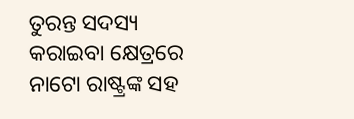ତୁରନ୍ତ ସଦସ୍ୟ କରାଇବା କ୍ଷେତ୍ରରେ ନାଟୋ ରାଷ୍ଟ୍ରଙ୍କ ସହ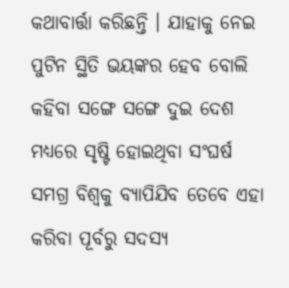କଥାବାର୍ତ୍ତା କରିଛନ୍ତି । ଯାହାକୁ ନେଇ ପୁଟିନ ସ୍ଥିତି ଭୟଙ୍କର ହେବ ବୋଲି କହିବା ସଙ୍ଗେ ସଙ୍ଗେ ଦୁଇ ଦେଶ ମଧ୍ୟରେ ସୃଷ୍ଟି ହୋଇଥିବା ସଂଘର୍ଷ ସମଗ୍ର ବିଶ୍ୱକୁ ବ୍ୟାପିଯିବ ତେବେ ଏହା କରିବା ପୂର୍ବରୁ ସଦସ୍ୟ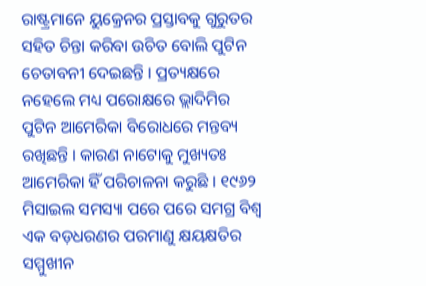ରାଷ୍ଟ୍ରମାନେ ୟୁକ୍ରେନର ପ୍ରସ୍ତାବକୁ ଗୁରୁତର ସହିତ ଚିନ୍ତା କରିବା ଉଚିତ ବୋଲି ପୁଟିନ ଚେତାବନୀ ଦେଇଛନ୍ତି । ପ୍ରତ୍ୟକ୍ଷରେ ନହେଲେ ମଧ୍ୟ ପରୋକ୍ଷରେ ଭ୍ଲାଦିମିର ପୁଟିନ ଆମେରିକା ବିରୋଧରେ ମନ୍ତବ୍ୟ ରଖିଛନ୍ତି । କାରଣ ନାଟୋକୁ ମୁଖ୍ୟତଃ ଆମେରିକା ହିଁ ପରିଚାଳନା କରୁଛି । ୧୯୬୨ ମିସାଇଲ ସମସ୍ୟା ପରେ ପରେ ସମଗ୍ର ବିଶ୍ୱ ଏକ ବଡ଼ଧରଣର ପରମାଣୁ କ୍ଷୟକ୍ଷତିର ସମ୍ମୁଖୀନ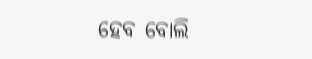ହେବ ବୋଲି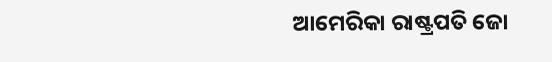ଆମେରିକା ରାଷ୍ଟ୍ରପତି ଜୋ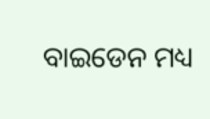ବାଇଡେନ ମଧ୍ୟ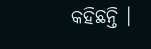କହିଛନ୍ତି ।